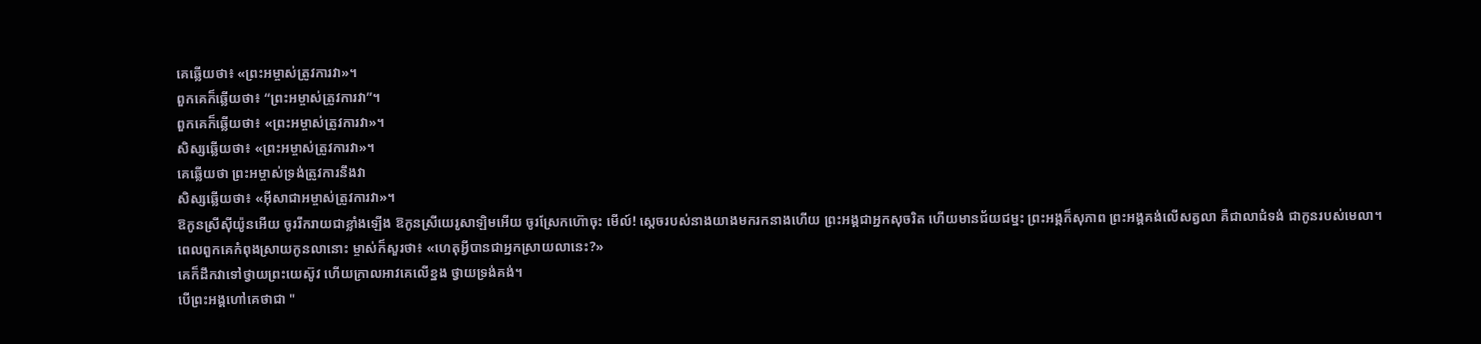គេឆ្លើយថា៖ «ព្រះអម្ចាស់ត្រូវការវា»។
ពួកគេក៏ឆ្លើយថា៖ “ព្រះអម្ចាស់ត្រូវការវា”។
ពួកគេក៏ឆ្លើយថា៖ «ព្រះអម្ចាស់ត្រូវការវា»។
សិស្សឆ្លើយថា៖ «ព្រះអម្ចាស់ត្រូវការវា»។
គេឆ្លើយថា ព្រះអម្ចាស់ទ្រង់ត្រូវការនឹងវា
សិស្សឆ្លើយថា៖ «អ៊ីសាជាអម្ចាស់ត្រូវការវា»។
ឱកូនស្រីស៊ីយ៉ូនអើយ ចូររីករាយជាខ្លាំងឡើង ឱកូនស្រីយេរូសាឡិមអើយ ចូរស្រែកហ៊ោចុះ មើល៍! ស្តេចរបស់នាងយាងមករកនាងហើយ ព្រះអង្គជាអ្នកសុចរិត ហើយមានជ័យជម្នះ ព្រះអង្គក៏សុភាព ព្រះអង្គគង់លើសត្វលា គឺជាលាជំទង់ ជាកូនរបស់មេលា។
ពេលពួកគេកំពុងស្រាយកូនលានោះ ម្ចាស់ក៏សួរថា៖ «ហេតុអ្វីបានជាអ្នកស្រាយលានេះ?»
គេក៏ដឹកវាទៅថ្វាយព្រះយេស៊ូវ ហើយក្រាលអាវគេលើខ្នង ថ្វាយទ្រង់គង់។
បើព្រះអង្គហៅគេថាជា "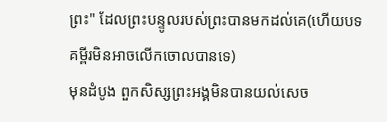ព្រះ" ដែលព្រះបន្ទូលរបស់ព្រះបានមកដល់គេ(ហើយបទគម្ពីរមិនអាចលើកចោលបានទេ)
មុនដំបូង ពួកសិស្សព្រះអង្គមិនបានយល់សេច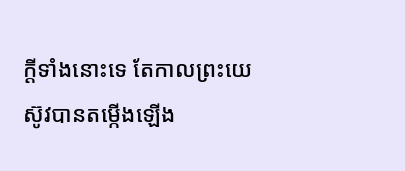ក្តីទាំងនោះទេ តែកាលព្រះយេស៊ូវបានតម្កើងឡើង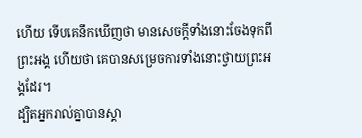ហើយ ទើបគេនឹកឃើញថា មានសេចក្តីទាំងនោះចែងទុកពីព្រះអង្គ ហើយថា គេបានសម្រេចការទាំងនោះថ្វាយព្រះអង្គដែរ។
ដ្បិតអ្នករាល់គ្នាបានស្គា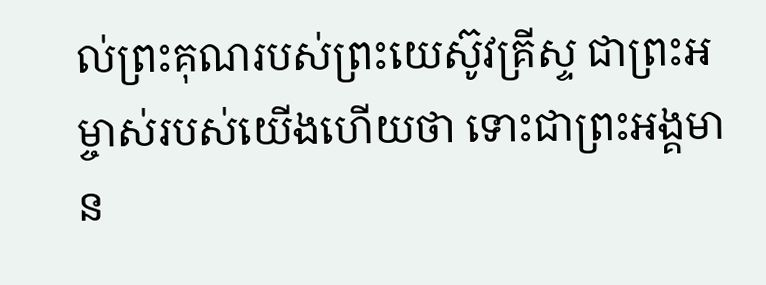ល់ព្រះគុណរបស់ព្រះយេស៊ូវគ្រីស្ទ ជាព្រះអម្ចាស់របស់យើងហើយថា ទោះជាព្រះអង្គមាន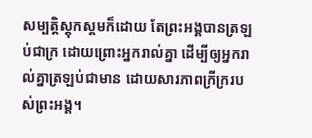សម្បត្តិស្ដុកស្តមក៏ដោយ តែព្រះអង្គបានត្រឡប់ជាក្រ ដោយព្រោះអ្នករាល់គ្នា ដើម្បីឲ្យអ្នករាល់គ្នាត្រឡប់ជាមាន ដោយសារភាពក្រីក្ររបស់ព្រះអង្គ។